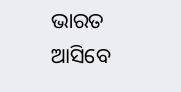ଭାରତ ଆସିବେ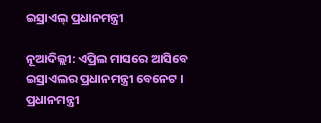ଇସ୍ରାଏଲ୍ ପ୍ରଧାନମନ୍ତ୍ରୀ

ନୂଆଦିଲ୍ଲୀ: ଏପ୍ରିଲ ମାସରେ ଆସିବେ ଇସ୍ରାଏଲର ପ୍ରଧାନମନ୍ତ୍ରୀ ବେନେଟ । ପ୍ରଧାନମନ୍ତ୍ରୀ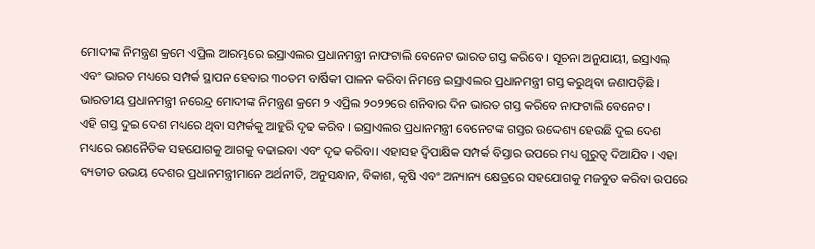ମୋଦୀଙ୍କ ନିମନ୍ତ୍ରଣ କ୍ରମେ ଏପ୍ରିଲ ଆରମ୍ଭରେ ଇସ୍ରାଏଲର ପ୍ରଧାନମନ୍ତ୍ରୀ ନାଫଟାଲି ବେନେଟ ଭାରତ ଗସ୍ତ କରିବେ । ସୂଚନା ଅନୁଯାୟୀ, ଇସ୍ରାଏଲ୍ ଏବଂ ଭାରତ ମଧ୍ୟରେ ସମ୍ପର୍କ ସ୍ଥାପନ ହେବାର ୩୦ତମ ବାର୍ଷିକୀ ପାଳନ କରିବା ନିମନ୍ତେ ଇସ୍ରାଏଲର ପ୍ରଧାନମନ୍ତ୍ରୀ ଗସ୍ତ କରୁଥିବା ଜଣାପଡ଼ିଛି । ଭାରତୀୟ ପ୍ରଧାନମନ୍ତ୍ରୀ ନରେନ୍ଦ୍ର ମୋଦୀଙ୍କ ନିମନ୍ତ୍ରଣ କ୍ରମେ ୨ ଏପ୍ରିଲ ୨୦୨୨ରେ ଶନିବାର ଦିନ ଭାରତ ଗସ୍ତ କରିବେ ନାଫଟାଲି ବେନେଟ ।
ଏହି ଗସ୍ତ ଦୁଇ ଦେଶ ମଧ୍ୟରେ ଥିବା ସମ୍ପର୍କକୁ ଆହୁରି ଦୃଢ କରିବ । ଇସ୍ରାଏଲର ପ୍ରଧାନମନ୍ତ୍ରୀ ବେନେଟଙ୍କ ଗସ୍ତର ଉଦ୍ଦେଶ୍ୟ ହେଉଛି ଦୁଇ ଦେଶ ମଧ୍ୟରେ ରଣନୈତିକ ସହଯୋଗକୁ ଆଗକୁ ବଢାଇବା ଏବଂ ଦୃଢ କରିବା। ଏହାସହ ଦ୍ୱିପାକ୍ଷିକ ସମ୍ପର୍କ ବିସ୍ତାର ଉପରେ ମଧ୍ୟ ଗୁରୁତ୍ୱ ଦିଆଯିବ । ଏହା ବ୍ୟତୀତ ଉଭୟ ଦେଶର ପ୍ରଧାନମନ୍ତ୍ରୀମାନେ ଅର୍ଥନୀତି, ଅନୁସନ୍ଧାନ, ବିକାଶ, କୃଷି ଏବଂ ଅନ୍ୟାନ୍ୟ କ୍ଷେତ୍ରରେ ସହଯୋଗକୁ ମଜବୁତ କରିବା ଉପରେ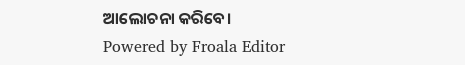ଆଲୋଚନା କରିବେ।
Powered by Froala Editor